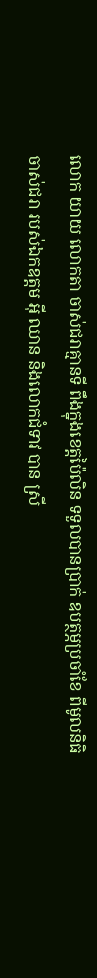លោក យាយ លោកតា ចាស់ជរាគ្មានទី ពឹងក្នុងខេត្តប៉ៃលិន ទទួលបានប្រាក់ ឧបត្ថម្ភប្រចាំខែ ពីមូលនិធិចាស់ជរា របស់ឯកឧត្តម អុី ឈាន និងលោកជំទាវ បាន ស្រី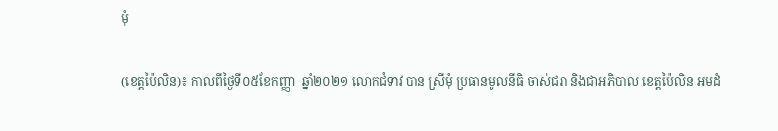មុំ

(ខេត្តប៉ៃលិន)៖ កាលពីថ្ងៃទី០៥ខែកញ្ញា  ឆ្នាំ២០២១ លោកជំទាវ បាន ស្រីមុំ ប្រធានមូលនីធិ ចាស់ជរា និងជាអភិបាល ខេត្តប៉ៃលិន អមដំ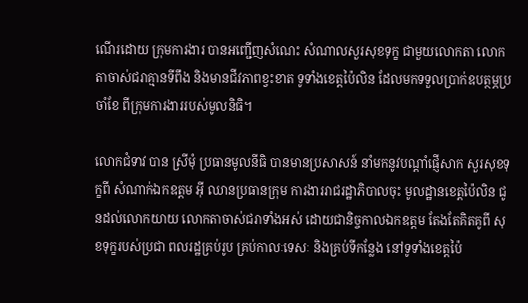ណើរដោយ ក្រុមការងារ បានអញ្ជើញសំណេះ សំណាលសួរសុខទុក្ខ ជាមួយលោកតា លោកតាចាស់ជរាគ្មានទីពឹង និងមានជីវភាពខ្វះខាត ទូទាំងខេត្តប៉ៃលិន ដែលមកទទួលប្រាក់ឧបត្ថម្ភប្រចាំខែ ពីក្រុមការងាររបស់មូលនិធិ។

លោកជំទាវ បាន ស្រីមុំ ប្រធានមូលនីធិ បានមានប្រសាសន៍ នាំមកនូវបណ្តាំផ្ញើសាក សួរសុខទុក្ខពី សំណាក់ឯកឧត្តម អុី ឈានប្រធានក្រុម ការងាររាជរដ្ឋាភិបាលចុះ មូលដ្ឋានខេត្តប៉ៃលិន ជូនដល់លោកយាយ លោកតាចាស់ជរាទាំងអស់ ដោយជានិច្ចកាលឯកឧត្តម តែងតែគិតគូពី សុខទុក្ខរបស់ប្រជា ពលរដ្ឋគ្រប់រូប គ្រប់កាលៈទេសៈ និងគ្រប់ទីកន្លែង នៅទូទាំងខេត្តប៉ៃ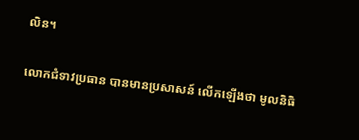លិន។

លោកជំទាវប្រធាន បានមានប្រសាសន៍ លើកឡើងថា មូលនិធិ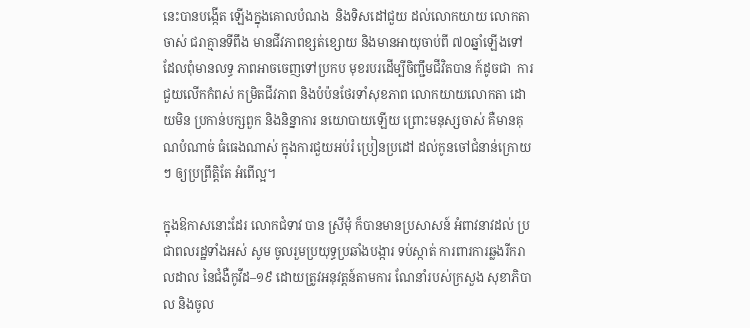នេះបានបង្កើត ឡើងក្នុងគោលបំណង  និងទិសដៅជួយ ដល់លោកយាយ លោកតាចាស់ ជរាគ្មានទីពឹង មានជីវភាពខ្សត់ខ្សោយ និងមានអាយុចាប់ពី ៧០ឆ្នាំឡើងទៅ ដែលពុំមានលទ្ធ ភាពអាចចេញទៅប្រកប មុខរបរដើម្បីចិញ្ជឹមជីវិតបាន ក៍ដូចជា  ការជួយលើកកំពស់ កម្រិតជីវភាព និងបំប៉នថែរទាំសុខភាព លោកយាយលោកតា ដោយមិន ប្រកាន់បក្សពួក និងនិន្នាការ នយោបាយឡើយ ព្រោះមនុស្សចាស់ គឺមានគុណបំណាច់ ធំធេងណាស់ ក្នុងការជួយអប់រំ ប្រៀនប្រដៅ ដល់កូនចៅជំនាន់ក្រោយៗ ឲ្យប្រព្រឹត្តិតែ អំពើល្អ។

ក្នុងឱកាសនោះដែរ លោកជំទាវ បាន ស្រីមុំ ក៏បានមានប្រសាសន៍ អំពាវនាវដល់ ប្រជាពលរដ្ឋទាំងអស់ សូម ចូលរួមប្រយុទ្ធប្រឆាំងបង្ការ ទប់ស្កាត់ ការពារការឆ្លងរីករាលដាល នៃជំងឺកូវីដ–១៩ ដោយត្រូវអនុវត្តន៍តាមការ ណែនាំរបស់ក្រសួង សុខាភិបាល និងចូល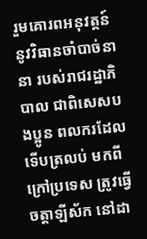រួមគោរពអនុវត្តន៍ នូវវិធានចាំបាច់នានា របស់រាជរដ្ឋាភិបាល ជាពិសេសបងប្អូន ពលករដែលទើបត្រលប់ មកពី ក្រៅប្រទេស ត្រូវធ្វើចត្តាឡីស័ក នៅដា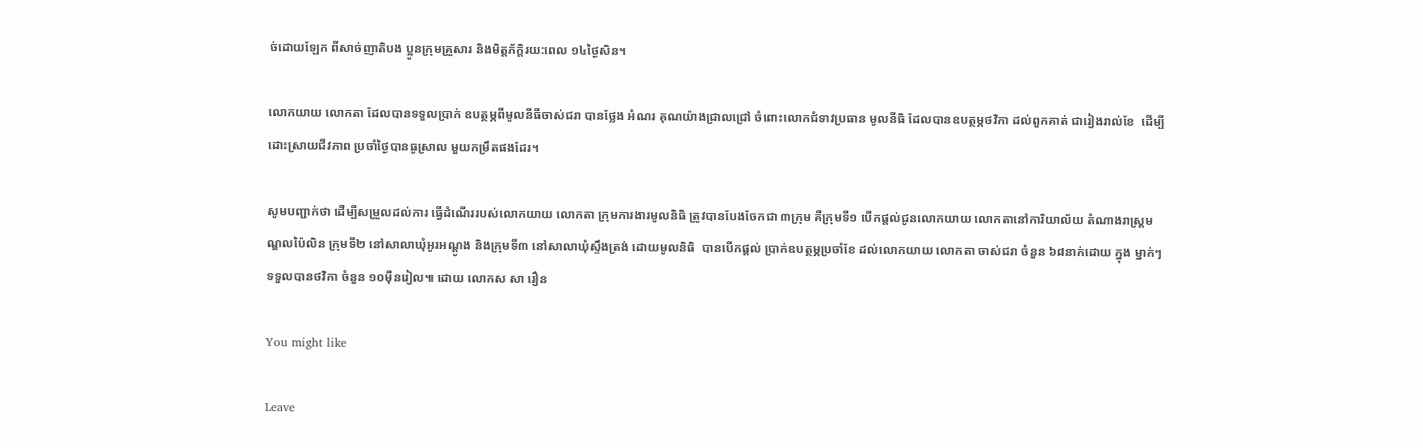ច់ដោយឡែក ពីសាច់ញាតិបង ប្អូនក្រុមគ្រួសារ និងមិត្តភ័ក្តិរយ:ពេល ១៤ថ្ងៃសិន។

លោកយាយ លោកតា ដែលបានទទួលប្រាក់ ឧបត្ថម្ភពីមូលនីធីចាស់ជរា បានថ្លែង អំណរ គុណយ៉ាងជ្រាលជ្រៅ ចំពោះលោកជំទាវប្រធាន មូលនីធិ ដែលបានឧបត្ថម្ភថវិកា ដល់ពួកគាត់ ជារៀងរាល់ខែ  ដើម្បីដោះស្រាយជីវភាព ប្រចាំថ្ងៃបានធូស្រាល មួយកម្រឹតផងដែរ។

សូមបញ្ជាក់ថា ដើម្បីសម្រួលដល់ការ ធ្វើដំណើររបស់លោកយាយ លោកតា ក្រុមការងារមូលនិធិ ត្រូវបានបែងចែកជា ៣ក្រុម គឺក្រុមទី១ បើកផ្តល់ជូនលោកយាយ លោកតានៅការិយាល័យ តំណាងរាស្ត្រមណ្ឌលប៉ៃលិន ក្រុមទី២ នៅសាលាឃុំអូរអណ្តូង និងក្រុមទី៣ នៅសាលាឃុំស្ទឹងត្រង់ ដោយមូលនិធិ  បានបើកផ្តល់ ប្រាក់ឧបត្ថម្ភប្រចាំខែ ដល់លោកយាយ លោកតា ចាស់ជរា ចំនួន ៦៨នាក់ដោយ ក្នុង ម្នាក់ៗទទួលបានថវិកា ចំនួន ១០ម៉ឺនរៀល៕ ដោយ លោកស សា រឿន

You might like

Leave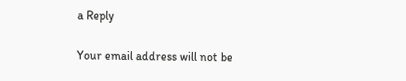a Reply

Your email address will not be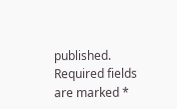published. Required fields are marked *